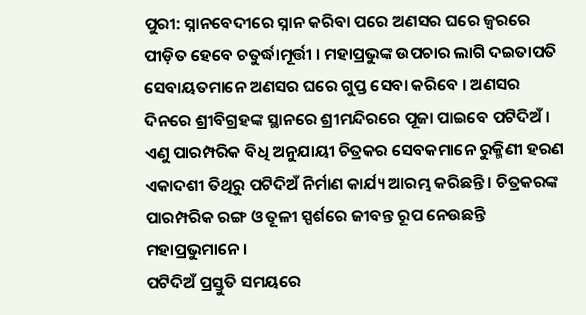ପୁରୀ: ସ୍ନାନବେଦୀରେ ସ୍ନାନ କରିବା ପରେ ଅଣସର ଘରେ ଜ୍ବରରେ ପୀଡ଼ିତ ହେବେ ଚତୁର୍ଦ୍ଧାମୂର୍ତ୍ତୀ । ମହାପ୍ରଭୁଙ୍କ ଉପଚାର ଲାଗି ଦଇତାପତି ସେବାୟତମାନେ ଅଣସର ଘରେ ଗୁପ୍ତ ସେବା କରିବେ । ଅଣସର ଦିନରେ ଶ୍ରୀବିଗ୍ରହଙ୍କ ସ୍ଥାନରେ ଶ୍ରୀମନ୍ଦିରରେ ପୂଜା ପାଇବେ ପଟିଦିଅଁ । ଏଣୁ ପାରମ୍ପରିକ ବିଧି ଅନୁଯାୟୀ ଚିତ୍ରକର ସେବକମାନେ ରୁକ୍ମିଣୀ ହରଣ ଏକାଦଶୀ ତିଥିରୁ ପଟିଦିଅଁ ନିର୍ମାଣ କାର୍ଯ୍ୟ ଆରମ୍ଭ କରିଛନ୍ତି । ଚିତ୍ରକରଙ୍କ ପାରମ୍ପରିକ ରଙ୍ଗ ଓ ତୂଳୀ ସ୍ପର୍ଶରେ ଜୀବନ୍ତ ରୂପ ନେଉଛନ୍ତି ମହାପ୍ରଭୁମାନେ ।
ପଟିଦିଅଁ ପ୍ରସ୍ତୁତି ସମୟରେ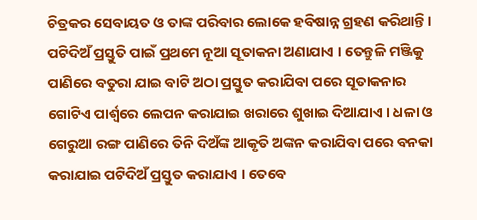ଚିତ୍ରକର ସେବାୟତ ଓ ତାଙ୍କ ପରିବାର ଲୋକେ ହବିଷାନ୍ନ ଗ୍ରହଣ କରିଥାନ୍ତି । ପଟିଦିଅଁ ପ୍ରସ୍ତୁତି ପାଇଁ ପ୍ରଥମେ ନୂଆ ସୂତାକନା ଅଣାଯାଏ । ତେନ୍ତୁଳି ମଞ୍ଜିକୁ ପାଣିରେ ବତୁରା ଯାଇ ବାଟି ଅଠା ପ୍ରସ୍ତୁତ କରାଯିବା ପରେ ସୂତାକନାର ଗୋଟିଏ ପାର୍ଶ୍ବରେ ଲେପନ କରାଯାଇ ଖରାରେ ଶୁଖାଇ ଦିଆଯାଏ । ଧଳା ଓ ଗେରୁଆ ରଙ୍ଗ ପାଣିରେ ତିନି ଦିଅଁଙ୍କ ଆକୃତି ଅଙ୍କନ କରାଯିବା ପରେ ବନକା କରାଯାଇ ପଟିଦିଅଁ ପ୍ରସ୍ତୁତ କରାଯାଏ । ତେବେ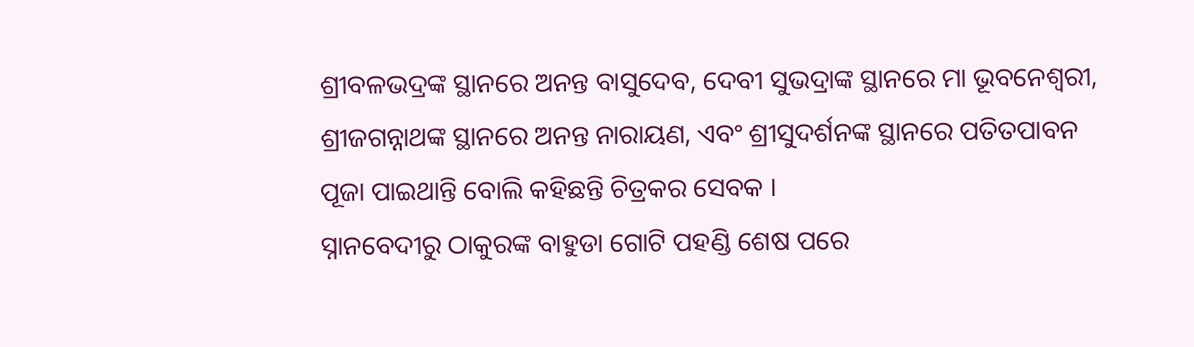ଶ୍ରୀବଳଭଦ୍ରଙ୍କ ସ୍ଥାନରେ ଅନନ୍ତ ବାସୁଦେବ, ଦେବୀ ସୁଭଦ୍ରାଙ୍କ ସ୍ଥାନରେ ମା ଭୂବନେଶ୍ବରୀ, ଶ୍ରୀଜଗନ୍ନାଥଙ୍କ ସ୍ଥାନରେ ଅନନ୍ତ ନାରାୟଣ, ଏବଂ ଶ୍ରୀସୁଦର୍ଶନଙ୍କ ସ୍ଥାନରେ ପତିତପାବନ ପୂଜା ପାଇଥାନ୍ତି ବୋଲି କହିଛନ୍ତି ଚିତ୍ରକର ସେବକ ।
ସ୍ନାନବେଦୀରୁ ଠାକୁରଙ୍କ ବାହୁଡା ଗୋଟି ପହଣ୍ଡି ଶେଷ ପରେ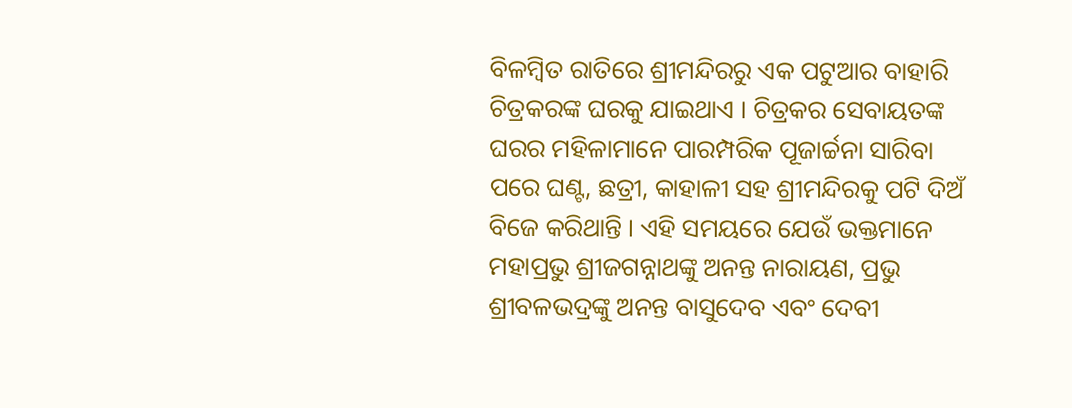ବିଳମ୍ବିତ ରାତିରେ ଶ୍ରୀମନ୍ଦିରରୁ ଏକ ପଟୁଆର ବାହାରି ଚିତ୍ରକରଙ୍କ ଘରକୁ ଯାଇଥାଏ । ଚିତ୍ରକର ସେବାୟତଙ୍କ ଘରର ମହିଳାମାନେ ପାରମ୍ପରିକ ପୂଜାର୍ଚ୍ଚନା ସାରିବା ପରେ ଘଣ୍ଟ, ଛତ୍ରୀ, କାହାଳୀ ସହ ଶ୍ରୀମନ୍ଦିରକୁ ପଟି ଦିଅଁ ବିଜେ କରିଥାନ୍ତି । ଏହି ସମୟରେ ଯେଉଁ ଭକ୍ତମାନେ ମହାପ୍ରଭୁ ଶ୍ରୀଜଗନ୍ନାଥଙ୍କୁ ଅନନ୍ତ ନାରାୟଣ, ପ୍ରଭୁ ଶ୍ରୀବଳଭଦ୍ରଙ୍କୁ ଅନନ୍ତ ବାସୁଦେବ ଏବଂ ଦେବୀ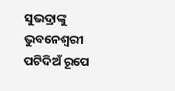ସୁଭଦ୍ରାଙ୍କୁ ଭୁବନେଶ୍ଵରୀ ପଟିଦିଅଁ ରୂପେ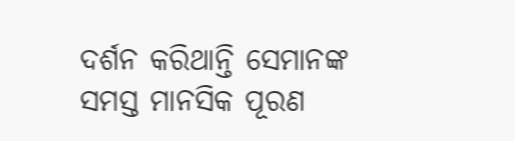ଦର୍ଶନ କରିଥାନ୍ତି ସେମାନଙ୍କ ସମସ୍ତ ମାନସିକ ପୂରଣ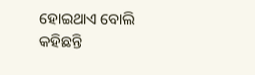ହୋଇଥାଏ ବୋଲି କହିଛନ୍ତି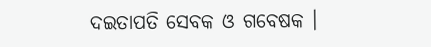ଦଇତାପତି ସେବକ ଓ ଗବେଷକ ।